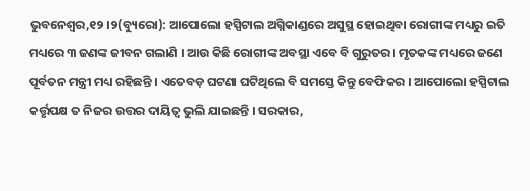ଭୁବନେଶ୍ୱର,୧୨ ।୨(ବ୍ୟୁରୋ): ଆପୋଲୋ ହସ୍ପିଟାଲ ଅଗ୍ନିକାଣ୍ଡରେ ଅସୁସ୍ଥ ହୋଇଥିବା ରୋଗୀଙ୍କ ମଧ୍ୟରୁ ଇତି ମଧ୍ୟରେ ୩ ଜଣଙ୍କ ଜୀବନ ଗଲାଣି । ଆଉ କିଛି ରୋଗୀଙ୍କ ଅବସ୍ଥା ଏବେ ବି ଗୁରୁତର । ମୃତକଙ୍କ ମଧ୍ୟରେ ଜଣେ ପୂର୍ବତନ ମନ୍ତ୍ରୀ ମଧ୍ୟ ରହିଛନ୍ତି । ଏତେବଡ଼ ଘଟଣା ଘଟିଥିଲେ ବି ସମସ୍ତେ କିନ୍ତୁ ବେଫିକର । ଆପୋଲୋ ହସ୍ପିଟାଲ କର୍ତ୍ତୃପକ୍ଷ ତ ନିଜର ଉତ୍ତର ଦାୟିତ୍ୱ ଭୁଲି ଯାଇଛନ୍ତି । ସରକାର,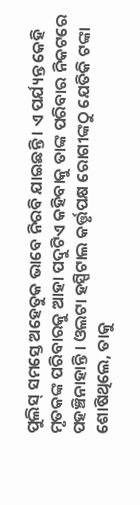ପୁଲିସ୍ ସମସ୍ତେ ଅହେତୁକ ଭାବେ ନିରବି ଯାଇଛନ୍ତି । ଏ ପର୍ଯ୍ୟନ୍ତ କେହି ମୃତକଙ୍କ ପରିବାରକୁ ଆହା ପଦୁଟିଏ କହିବାକୁ ତାଙ୍କ ପରିବାର ନିକଟରେ ପହଞ୍ଚିନାହାନ୍ତି । ଓଲଟା ହସ୍ପିଟାଲ କର୍ତ୍ତୃପକ୍ଷ ରୋଗୀଙ୍କଠୁ ଯେତିକି ଟଙ୍କା ଶୋଷିଥିଲେ, ତାକୁ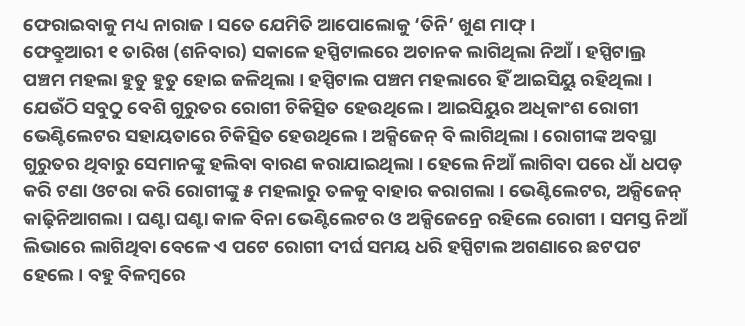ଫେରାଇବାକୁ ମଧ୍ୟ ନାରାଜ । ସତେ ଯେମିତି ଆପୋଲୋକୁ ‘ତିନି’ ଖୁଣ ମାଫ୍ ।
ଫେବ୍ରୁଆରୀ ୧ ତାରିଖ (ଶନିବାର) ସକାଳେ ହସ୍ପିଟାଲରେ ଅଚାନକ ଲାଗିଥିଲା ନିଆଁ । ହସ୍ପିଟାଲ୍ର ପଞ୍ଚମ ମହଲା ହୁତୁ ହୁତୁ ହୋଇ ଜଳିଥିଲା । ହସ୍ପିଟାଲ ପଞ୍ଚମ ମହଲାରେ ହିଁ ଆଇସିୟୁ ରହିଥିଲା । ଯେଉଁଠି ସବୁଠୁ ବେଶି ଗୁରୁତର ରୋଗୀ ଚିକିତ୍ସିତ ହେଉଥିଲେ । ଆଇସିୟୁର ଅଧିକାଂଶ ରୋଗୀ ଭେଣ୍ଟିଲେଟର ସହାୟତାରେ ଚିକିତ୍ସିତ ହେଉଥିଲେ । ଅକ୍ସିଜେନ୍ ବି ଲାଗିଥିଲା । ରୋଗୀଙ୍କ ଅବସ୍ଥା ଗୁରୁତର ଥିବାରୁ ସେମାନଙ୍କୁ ହଲିବା ବାରଣ କରାଯାଇଥିଲା । ହେଲେ ନିଆଁ ଲାଗିବା ପରେ ଧାଁ ଧପଡ଼ କରି ଟଣା ଓଟରା କରି ରୋଗୀଙ୍କୁ ୫ ମହଲାରୁ ତଳକୁ ବାହାର କରାଗଲା । ଭେଣ୍ଟିଲେଟର, ଅକ୍ସିଜେନ୍ କାଢ଼ିନିଆଗଲା । ଘଣ୍ଟା ଘଣ୍ଟା କାଳ ବିନା ଭେଣ୍ଟିଲେଟର ଓ ଅକ୍ସିଜେନ୍ରେ ରହିଲେ ରୋଗୀ । ସମସ୍ତ ନିଆଁ ଲିଭାରେ ଲାଗିଥିବା ବେଳେ ଏ ପଟେ ରୋଗୀ ଦୀର୍ଘ ସମୟ ଧରି ହସ୍ପିଟାଲ ଅଗଣାରେ ଛଟପଟ ହେଲେ । ବହୁ ବିଳମ୍ବରେ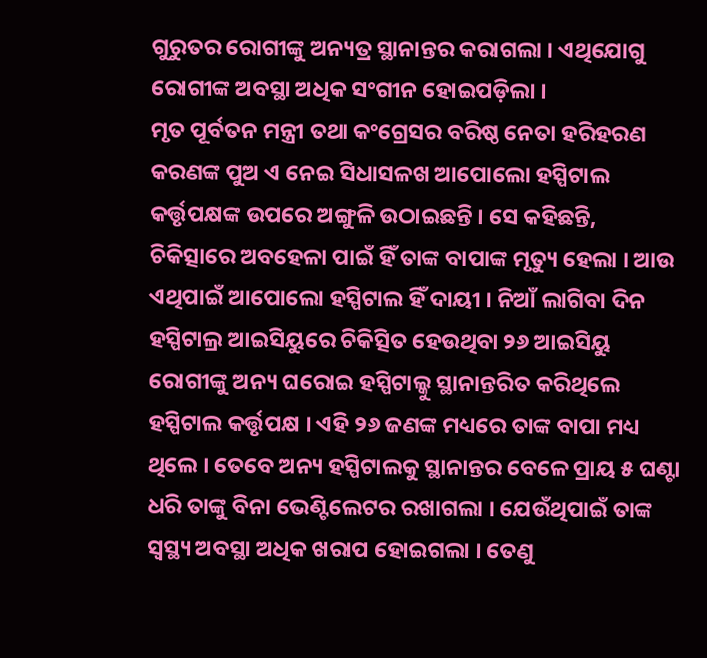ଗୁରୁତର ରୋଗୀଙ୍କୁ ଅନ୍ୟତ୍ର ସ୍ଥାନାନ୍ତର କରାଗଲା । ଏଥିଯୋଗୁ ରୋଗୀଙ୍କ ଅବସ୍ଥା ଅଧିକ ସଂଗୀନ ହୋଇପଡ଼ିଲା ।
ମୃତ ପୂର୍ବତନ ମନ୍ତ୍ରୀ ତଥା କଂଗ୍ରେସର ବରିଷ୍ଠ ନେତା ହରିହରଣ କରଣଙ୍କ ପୁଅ ଏ ନେଇ ସିଧାସଳଖ ଆପୋଲୋ ହସ୍ପିଟାଲ କର୍ତ୍ତୃପକ୍ଷଙ୍କ ଉପରେ ଅଙ୍ଗୁଳି ଉଠାଇଛନ୍ତି । ସେ କହିଛନ୍ତି, ଚିକିତ୍ସାରେ ଅବହେଳା ପାଇଁ ହିଁ ତାଙ୍କ ବାପାଙ୍କ ମୃତ୍ୟୁ ହେଲା । ଆଉ ଏଥିପାଇଁ ଆପୋଲୋ ହସ୍ପିଟାଲ ହିଁ ଦାୟୀ । ନିଆଁ ଲାଗିବା ଦିନ ହସ୍ପିଟାଲ୍ର ଆଇସିୟୁରେ ଚିକିତ୍ସିତ ହେଉଥିବା ୨୬ ଆଇସିୟୁ ରୋଗୀଙ୍କୁ ଅନ୍ୟ ଘରୋଇ ହସ୍ପିଟାଲ୍କୁ ସ୍ଥାନାନ୍ତରିତ କରିଥିଲେ ହସ୍ପିଟାଲ କର୍ତ୍ତୃପକ୍ଷ । ଏହି ୨୬ ଜଣଙ୍କ ମଧ୍ୟରେ ତାଙ୍କ ବାପା ମଧ୍ୟ ଥିଲେ । ତେବେ ଅନ୍ୟ ହସ୍ପିଟାଲକୁ ସ୍ଥାନାନ୍ତର ବେଳେ ପ୍ରାୟ ୫ ଘଣ୍ଟା ଧରି ତାଙ୍କୁ ବିନା ଭେଣ୍ଟିଲେଟର ରଖାଗଲା । ଯେଉଁଥିପାଇଁ ତାଙ୍କ ସ୍ୱସ୍ଥ୍ୟ ଅବସ୍ଥା ଅଧିକ ଖରାପ ହୋଇଗଲା । ତେଣୁ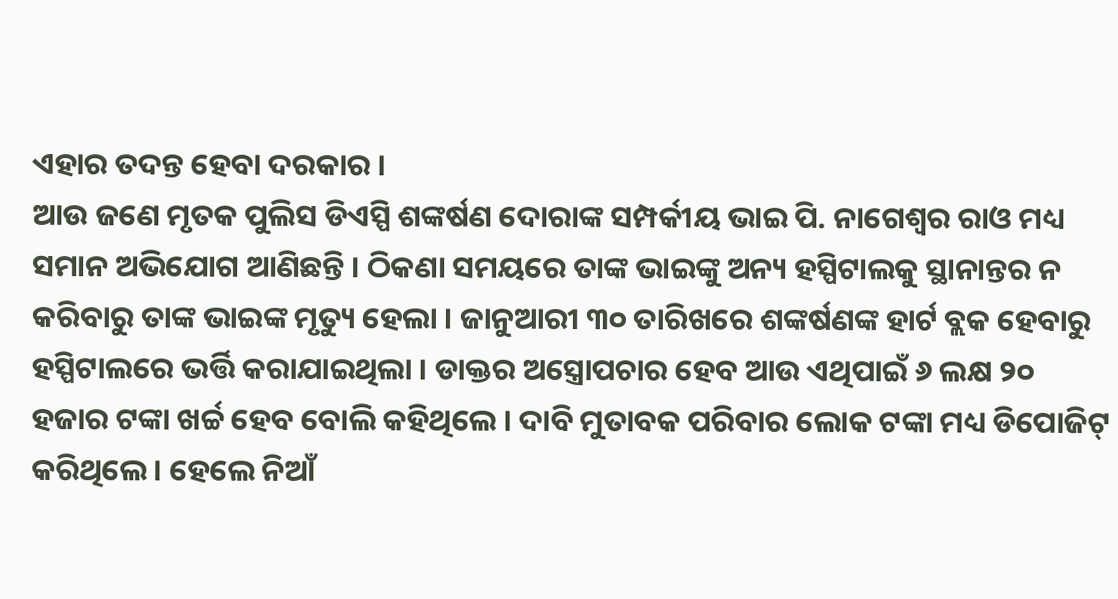ଏହାର ତଦନ୍ତ ହେବା ଦରକାର ।
ଆଉ ଜଣେ ମୃତକ ପୁଲିସ ଡିଏସ୍ପି ଶଙ୍କର୍ଷଣ ଦୋରାଙ୍କ ସମ୍ପର୍କୀୟ ଭାଇ ପି. ନାଗେଶ୍ୱର ରାଓ ମଧ୍ୟ ସମାନ ଅଭିଯୋଗ ଆଣିଛନ୍ତି । ଠିକଣା ସମୟରେ ତାଙ୍କ ଭାଇଙ୍କୁ ଅନ୍ୟ ହସ୍ପିଟାଲକୁ ସ୍ଥାନାନ୍ତର ନ କରିବାରୁ ତାଙ୍କ ଭାଇଙ୍କ ମୃତ୍ୟୁ ହେଲା । ଜାନୁଆରୀ ୩୦ ତାରିଖରେ ଶଙ୍କର୍ଷଣଙ୍କ ହାର୍ଟ ବ୍ଲକ ହେବାରୁ ହସ୍ପିଟାଲରେ ଭର୍ତ୍ତି କରାଯାଇଥିଲା । ଡାକ୍ତର ଅସ୍ତ୍ରୋପଚାର ହେବ ଆଉ ଏଥିପାଇଁ ୬ ଲକ୍ଷ ୨୦ ହଜାର ଟଙ୍କା ଖର୍ଚ୍ଚ ହେବ ବୋଲି କହିଥିଲେ । ଦାବି ମୁତାବକ ପରିବାର ଲୋକ ଟଙ୍କା ମଧ୍ୟ ଡିପୋଜିଟ୍ କରିଥିଲେ । ହେଲେ ନିଆଁ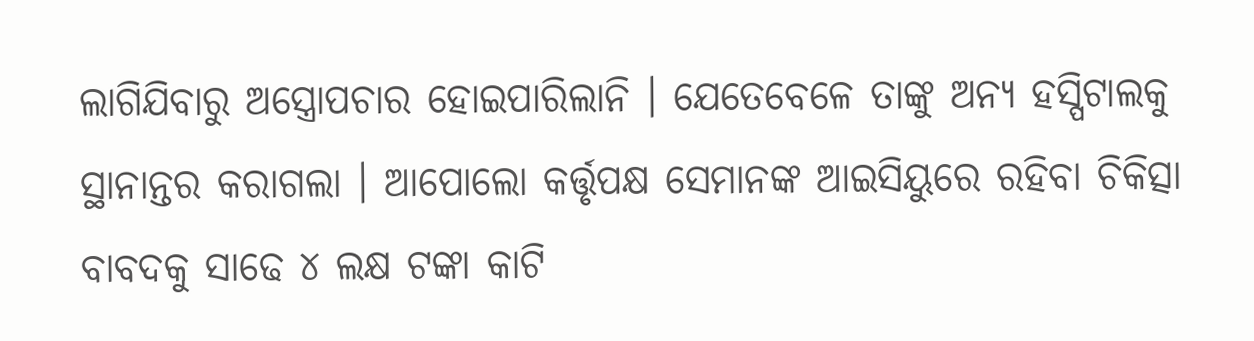ଲାଗିଯିବାରୁ ଅସ୍ତ୍ରୋପଚାର ହୋଇପାରିଲାନି । ଯେତେବେଳେ ତାଙ୍କୁ ଅନ୍ୟ ହସ୍ପିଟାଲକୁ ସ୍ଥାନାନ୍ତର କରାଗଲା । ଆପୋଲୋ କର୍ତ୍ତୃପକ୍ଷ ସେମାନଙ୍କ ଆଇସିୟୁରେ ରହିବା ଚିକିତ୍ସା ବାବଦକୁ ସାଢେ ୪ ଲକ୍ଷ ଟଙ୍କା କାଟି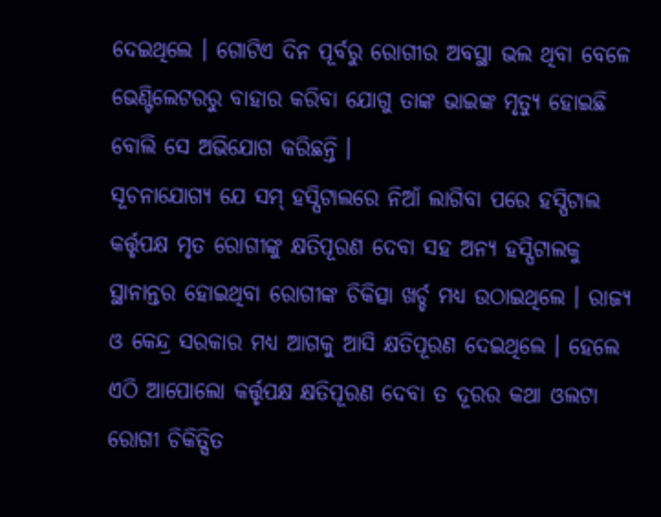ଦେଇଥିଲେ । ଗୋଟିଏ ଦିନ ପୂର୍ବରୁ ରୋଗୀର ଅବସ୍ଥା ଭଲ ଥିବା ବେଳେ ଭେଣ୍ଟିଲେଟରରୁ ବାହାର କରିବା ଯୋଗୁ ତାଙ୍କ ଭାଇଙ୍କ ମୃତ୍ୟୁ ହୋଇଛି ବୋଲି ସେ ଅଭିଯୋଗ କରିଛନ୍ତି ।
ସୂଚନାଯୋଗ୍ୟ ଯେ ସମ୍ ହସ୍ପିଟାଲରେ ନିଆଁ ଲାଗିବା ପରେ ହସ୍ପିଟାଲ କର୍ତ୍ତୃପକ୍ଷ ମୃତ ରୋଗୀଙ୍କୁ କ୍ଷତିପୂରଣ ଦେବା ସହ ଅନ୍ୟ ହସ୍ପିଟାଲକୁ ସ୍ଥାନାନ୍ତର ହୋଇଥିବା ରୋଗୀଙ୍କ ଚିକିତ୍ସା ଖର୍ଚ୍ଚ ମଧ୍ୟ ଉଠାଇଥିଲେ । ରାଜ୍ୟ ଓ କେନ୍ଦ୍ର ସରକାର ମଧ୍ୟ ଆଗକୁ ଆସି କ୍ଷତିପୂରଣ ଦେଇଥିଲେ । ହେଲେ ଏଠି ଆପୋଲୋ କର୍ତ୍ତୃପକ୍ଷ କ୍ଷତିପୂରଣ ଦେବା ତ ଦୂରର କଥା ଓଲଟା ରୋଗୀ ଚିକିତ୍ସିତ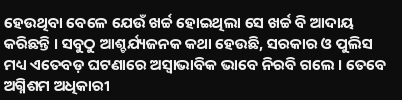ହେଉଥିବା ବେଳେ ଯେଉଁ ଖର୍ଚ୍ଚ ହୋଇଥିଲା ସେ ଖର୍ଚ୍ଚ ବି ଆଦାୟ କରିଛନ୍ତି । ସବୁଠୁ ଆଶ୍ଚର୍ଯ୍ୟଜନକ କଥା ହେଉଛି, ସରକାର ଓ ପୁଲିସ ମଧ୍ୟ ଏତେବଡ଼ ଘଟଣାରେ ଅସ୍ୱାଭାବିକ ଭାବେ ନିରବି ଗଲେ । ତେବେ ଅଗ୍ନିଶମ ଅଧିକାରୀ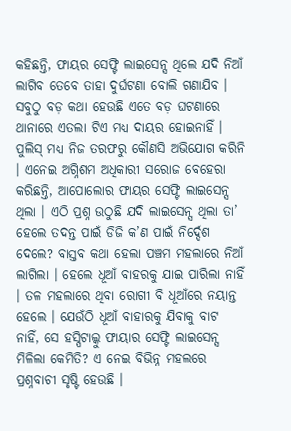କହିଛନ୍ତି, ଫାୟର ସେଫ୍ଟି ଲାଇସେନ୍ସ ଥିଲେ ଯଦି ନିଆଁ ଲାଗିବ ତେବେ ତାହା ଦୁର୍ଘଟଣା ବୋଲି ଗଣାଯିବ ।
ସବୁଠୁ ବଡ଼ କଥା ହେଉଛି ଏତେ ବଡ଼ ଘଟଣାରେ ଥାନାରେ ଏତଲା ଟିଏ ମଧ୍ୟ ଦାୟର ହୋଇନାହିଁ । ପୁଲିସ୍ ମଧ୍ୟ ନିଜ ତରଫରୁ କୌଣସି ଅଭିଯୋଗ କରିନି । ଏନେଇ ଅଗ୍ନିଶମ ଅଧିକାରୀ ସରୋଜ ବେହେରା କରିଛନ୍ତି, ଆପୋଲୋର ଫାୟର ସେଫ୍ଟି ଲାଇସେନ୍ସ ଥିଲା । ଏଠି ପ୍ରଶ୍ନ ଉଠୁଛି ଯଦି ଲାଇସେନ୍ସ ଥିଲା ତା’ ହେଲେ ତଦନ୍ତ ପାଇଁ ଡିଜି କ’ଣ ପାଇଁ ନିର୍ଦ୍ଦେଶ ଦେଲେ? ବାସ୍ତବ କଥା ହେଲା ପଞ୍ଚମ ମହଲାରେ ନିଆଁ ଲାଗିଲା । ହେଲେ ଧୂଆଁ ବାହରକୁ ଯାଇ ପାରିଲା ନାହିଁ । ତଳ ମହଲାରେ ଥିବା ରୋଗୀ ବି ଧୂଆଁରେ ନୟାନ୍ତ ହେଲେ । ଯେଉଁଠି ଧୂଆଁ ବାହାରକୁ ଯିବାକୁ ବାଟ ନାହିଁ, ସେ ହସ୍ପିଟାଲ୍କୁ ଫାୟାର ସେଫ୍ଟି ଲାଇସେନ୍ସ ମିଳିଲା କେମିତି? ଏ ନେଇ ବିଭିନ୍ନ ମହଲରେ ପ୍ରଶ୍ନବାଚୀ ସୃଷ୍ଟି ହେଉଛି ।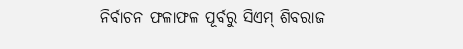ନିର୍ବାଚନ ଫଳାଫଳ ପୂର୍ବରୁ ସିଏମ୍ ଶିବରାଜ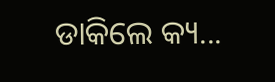ଡାକିଲେ କ୍ୟ...